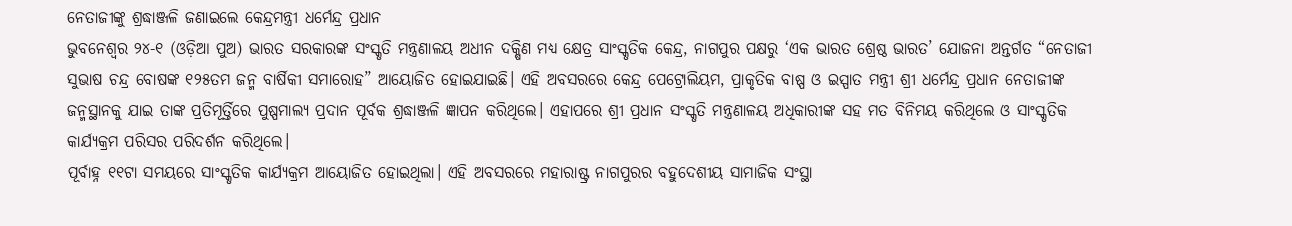ନେତାଜୀଙ୍କୁ ଶ୍ରଦ୍ଧାଞ୍ଜଳି ଜଣାଇଲେ କେନ୍ଦ୍ରମନ୍ତ୍ରୀ ଧର୍ମେନ୍ଦ୍ର ପ୍ରଧାନ
ଭୁବନେଶ୍ୱର ୨୪-୧ (ଓଡ଼ିଆ ପୁଅ) ଭାରତ ସରକାରଙ୍କ ସଂସ୍କୃତି ମନ୍ତ୍ରଣାଳୟ ଅଧୀନ ଦକ୍ଷିଣ ମଧ୍ୟ କ୍ଷେତ୍ର ସାଂସ୍କୃତିକ କେନ୍ଦ୍ର, ନାଗପୁର ପକ୍ଷରୁ ‘ଏକ ଭାରତ ଶ୍ରେଷ୍ଠ ଭାରତ’ ଯୋଜନା ଅନ୍ତର୍ଗତ “ନେତାଜୀ ସୁଭାଷ ଚନ୍ଦ୍ର ବୋଷଙ୍କ ୧୨୫ତମ ଜନ୍ମ ବାର୍ଷିକୀ ସମାରୋହ” ଆୟୋଜିତ ହୋଇଯାଇଛି। ଏହି ଅବସରରେ କେନ୍ଦ୍ର ପେଟ୍ରୋଲିୟମ, ପ୍ରାକୃତିକ ବାଷ୍ପ ଓ ଇସ୍ପାତ ମନ୍ତ୍ରୀ ଶ୍ରୀ ଧର୍ମେନ୍ଦ୍ର ପ୍ରଧାନ ନେତାଜୀଙ୍କ ଜନ୍ମସ୍ଥାନକୁ ଯାଇ ତାଙ୍କ ପ୍ରତିମୂର୍ତ୍ତିରେ ପୁଷ୍ପମାଲ୍ୟ ପ୍ରଦାନ ପୂର୍ବକ ଶ୍ରଦ୍ଧାଞ୍ଜଳି ଜ୍ଞାପନ କରିଥିଲେ। ଏହାପରେ ଶ୍ରୀ ପ୍ରଧାନ ସଂସ୍କୃତି ମନ୍ତ୍ରଣାଳୟ ଅଧିକାରୀଙ୍କ ସହ ମତ ବିନିମୟ କରିଥିଲେ ଓ ସାଂସ୍କୃତିକ କାର୍ଯ୍ୟକ୍ରମ ପରିସର ପରିଦର୍ଶନ କରିଥିଲେ।
ପୂର୍ବାହ୍ନ ୧୧ଟା ସମୟରେ ସାଂସ୍କୃତିକ କାର୍ଯ୍ୟକ୍ରମ ଆୟୋଜିତ ହୋଇଥିଲା। ଏହି ଅବସରରେ ମହାରାଷ୍ଟ୍ର ନାଗପୁରର ବହୁଦେଶୀୟ ସାମାଜିକ ସଂସ୍ଥା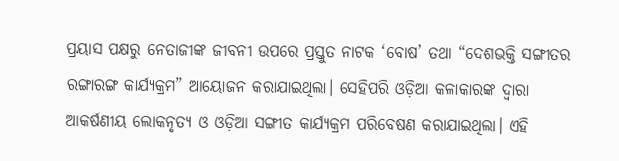ପ୍ରୟାସ ପକ୍ଷରୁ ନେତାଜୀଙ୍କ ଜୀବନୀ ଉପରେ ପ୍ରସ୍ତୁତ ନାଟକ ‘ବୋଷ’ ତଥା “ଦେଶଭକ୍ତି ସଙ୍ଗୀତର ରଙ୍ଗାରଙ୍ଗ କାର୍ଯ୍ୟକ୍ରମ” ଆୟୋଜନ କରାଯାଇଥିଲା। ସେହିପରି ଓଡ଼ିଆ କଳାକାରଙ୍କ ଦ୍ବାରା ଆକର୍ଷଣୀୟ ଲୋକନୃତ୍ୟ ଓ ଓଡ଼ିଆ ସଙ୍ଗୀତ କାର୍ଯ୍ୟକ୍ରମ ପରିବେଷଣ କରାଯାଇଥିଲା। ଏହି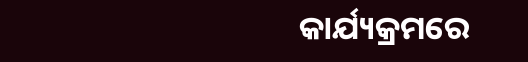କାର୍ଯ୍ୟକ୍ରମରେ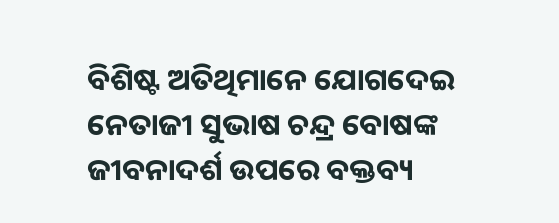ବିଶିଷ୍ଟ ଅତିଥିମାନେ ଯୋଗଦେଇ ନେତାଜୀ ସୁଭାଷ ଚନ୍ଦ୍ର ବୋଷଙ୍କ ଜୀବନାଦର୍ଶ ଉପରେ ବକ୍ତବ୍ୟ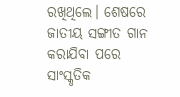ରଖିଥିଲେ। ଶେଷରେ ଜାତୀୟ ସଙ୍ଗୀତ ଗାନ କରାଯିବା ପରେ ସାଂସ୍କୃତିକ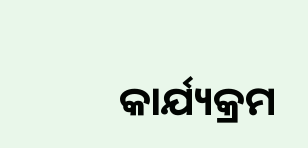କାର୍ଯ୍ୟକ୍ରମ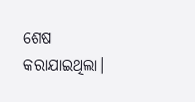ଶେଷ କରାଯାଇଥିଲା।